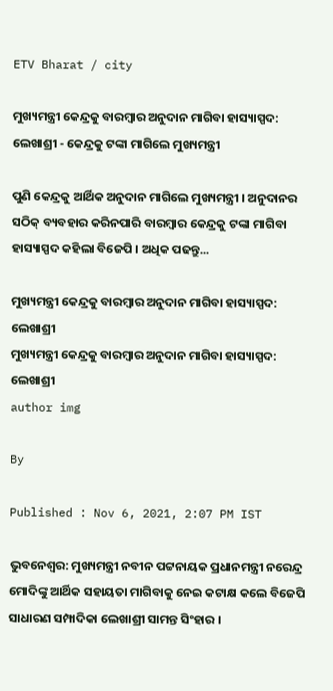ETV Bharat / city

ମୁଖ୍ୟମନ୍ତ୍ରୀ କେନ୍ଦ୍ରକୁ ବାରମ୍ବାର ଅନୁଦାନ ମାଗିବା ହାସ୍ୟାସ୍ପଦ: ଲେଖାଶ୍ରୀ - କେନ୍ଦ୍ରକୁ ଟଙ୍କା ମାଗିଲେ ମୁଖ୍ୟମନ୍ତ୍ରୀ

ପୁଣି କେନ୍ଦ୍ରକୁ ଆର୍ଥିକ ଅନୁଦାନ ମାଗିଲେ ମୁଖ୍ୟମନ୍ତ୍ରୀ । ଅନୁଦାନର ସଠିକ୍ ବ୍ୟବହାର କରିନପାରି ବାରମ୍ବାର କେନ୍ଦ୍ରକୁ ଟଙ୍କା ମାଗିବା ହାସ୍ୟାସ୍ପଦ କହିଲା ବିଜେପି । ଅଧିକ ପଢନ୍ତୁ...

ମୁଖ୍ୟମନ୍ତ୍ରୀ କେନ୍ଦ୍ରକୁ ବାରମ୍ବାର ଅନୁଦାନ ମାଗିବା ହାସ୍ୟାସ୍ପଦ: ଲେଖାଶ୍ରୀ
ମୁଖ୍ୟମନ୍ତ୍ରୀ କେନ୍ଦ୍ରକୁ ବାରମ୍ବାର ଅନୁଦାନ ମାଗିବା ହାସ୍ୟାସ୍ପଦ: ଲେଖାଶ୍ରୀ
author img

By

Published : Nov 6, 2021, 2:07 PM IST

ଭୁବନେଶ୍ବର: ମୁଖ୍ୟମନ୍ତ୍ରୀ ନବୀନ ପଟ୍ଟନାୟକ ପ୍ରଧାନମନ୍ତ୍ରୀ ନରେନ୍ଦ୍ର ମୋଦିଙ୍କୁ ଆର୍ଥିକ ସହାୟତା ମାଗିବାକୁ ନେଇ କଟାକ୍ଷ କଲେ ବିଜେପି ସାଧାରଣ ସମ୍ପାଦିକା ଲେଖାଶ୍ରୀ ସାମନ୍ତ ସିଂହାର ।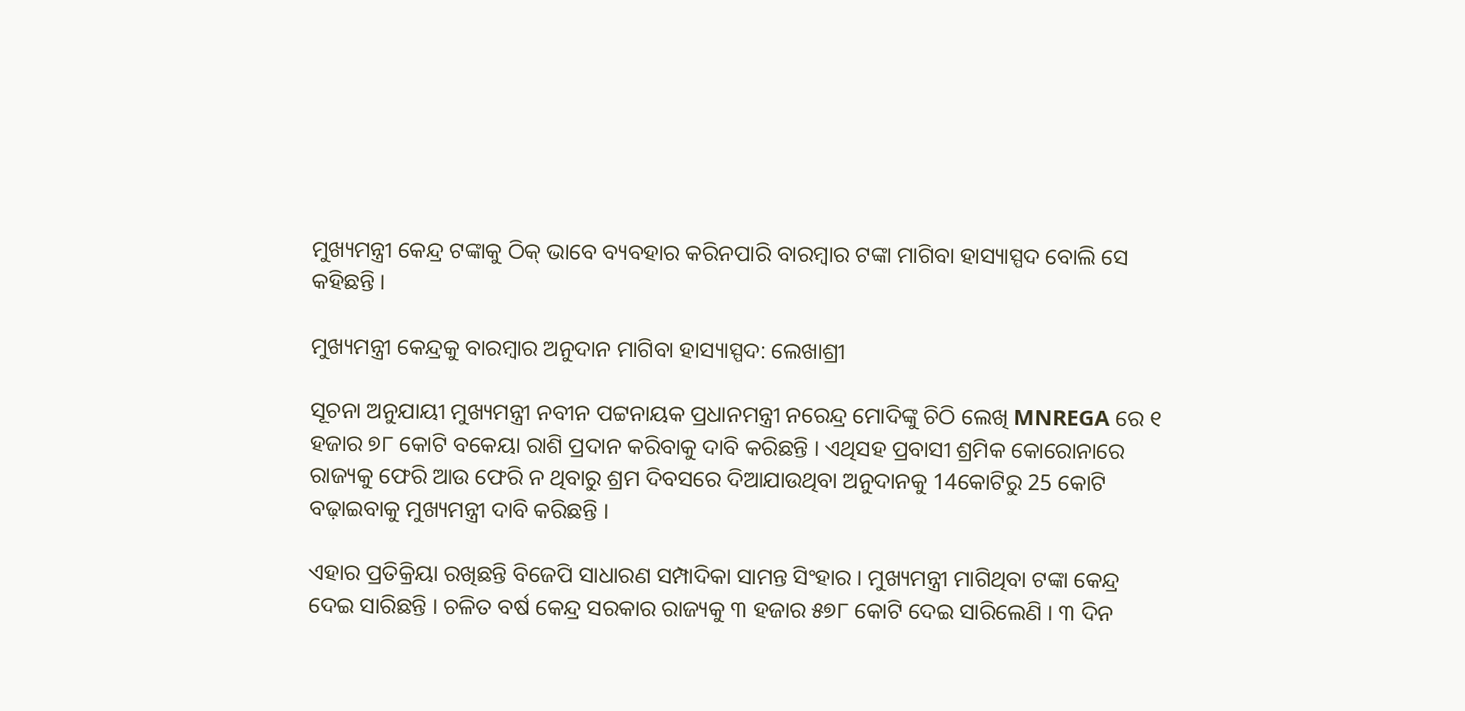ମୁଖ୍ୟମନ୍ତ୍ରୀ କେନ୍ଦ୍ର ଟଙ୍କାକୁ ଠିକ୍ ଭାବେ ବ୍ୟବହାର କରିନପାରି ବାରମ୍ବାର ଟଙ୍କା ମାଗିବା ହାସ୍ୟାସ୍ପଦ ବୋଲି ସେ କହିଛନ୍ତି ।

ମୁଖ୍ୟମନ୍ତ୍ରୀ କେନ୍ଦ୍ରକୁ ବାରମ୍ବାର ଅନୁଦାନ ମାଗିବା ହାସ୍ୟାସ୍ପଦ: ଲେଖାଶ୍ରୀ

ସୂଚନା ଅନୁଯାୟୀ ମୁଖ୍ୟମନ୍ତ୍ରୀ ନବୀନ ପଟ୍ଟନାୟକ ପ୍ରଧାନମନ୍ତ୍ରୀ ନରେନ୍ଦ୍ର ମୋଦିଙ୍କୁ ଚିଠି ଲେଖି MNREGA ରେ ୧ ହଜାର ୭୮ କୋଟି ବକେୟା ରାଶି ପ୍ରଦାନ କରିବାକୁ ଦାବି କରିଛନ୍ତି । ଏଥିସହ ପ୍ରବାସୀ ଶ୍ରମିକ କୋରୋନାରେ ରାଜ୍ୟକୁ ଫେରି ଆଉ ଫେରି ନ ଥିବାରୁ ଶ୍ରମ ଦିବସରେ ଦିଆଯାଉଥିବା ଅନୁଦାନକୁ 14କୋଟିରୁ 25 କୋଟି ବଢ଼ାଇବାକୁ ମୁଖ୍ୟମନ୍ତ୍ରୀ ଦାବି କରିଛନ୍ତି ।

ଏହାର ପ୍ରତିକ୍ରିୟା ରଖିଛନ୍ତି ବିଜେପି ସାଧାରଣ ସମ୍ପାଦିକା ସାମନ୍ତ ସିଂହାର । ମୁଖ୍ୟମନ୍ତ୍ରୀ ମାଗିଥିବା ଟଙ୍କା କେନ୍ଦ୍ର ଦେଇ ସାରିଛନ୍ତି । ଚଳିତ ବର୍ଷ କେନ୍ଦ୍ର ସରକାର ରାଜ୍ୟକୁ ୩ ହଜାର ୫୭୮ କୋଟି ଦେଇ ସାରିଲେଣି । ୩ ଦିନ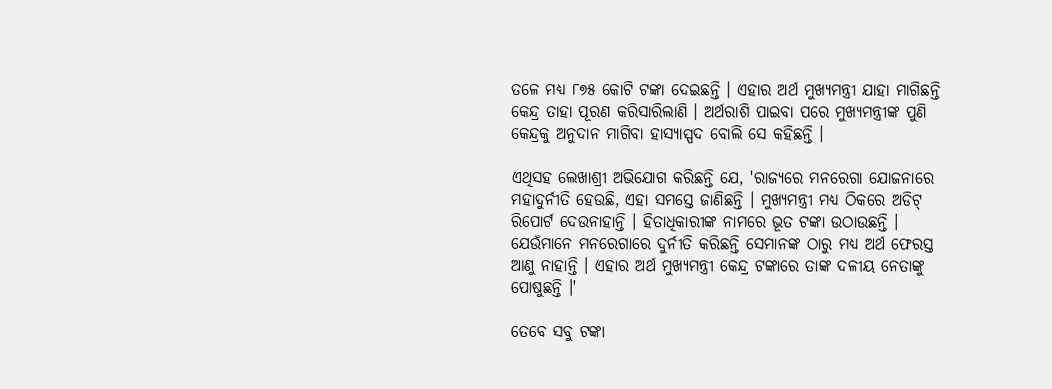ତଳେ ମଧ୍ୟ ୮୭୫ କୋଟି ଟଙ୍କା ଦେଇଛନ୍ତି । ଏହାର ଅର୍ଥ ମୁଖ୍ୟମନ୍ତ୍ରୀ ଯାହା ମାଗିଛନ୍ତି କେନ୍ଦ୍ର ତାହା ପୂରଣ କରିସାରିଲାଣି । ଅର୍ଥରାଶି ପାଇବା ପରେ ମୁଖ୍ୟମନ୍ତ୍ରୀଙ୍କ ପୁଣି କେନ୍ଦ୍ରକୁ ଅନୁଦାନ ମାଗିବା ହାସ୍ୟାସ୍ପଦ ବୋଲି ସେ କହିଛନ୍ତି ।

ଏଥିସହ ଲେଖାଶ୍ରୀ ଅଭିଯୋଗ କରିଛନ୍ତି ଯେ, 'ରାଜ୍ୟରେ ମନରେଗା ଯୋଜନାରେ ମହାଦୁର୍ନୀତି ହେଉଛି, ଏହା ସମସ୍ତେ ଜାଣିଛନ୍ତି । ମୁଖ୍ୟମନ୍ତ୍ରୀ ମଧ୍ୟ ଠିକରେ ଅଡିଟ୍ ରିପୋର୍ଟ ଦେଉନାହାନ୍ତି । ହିତାଧିକାରୀଙ୍କ ନାମରେ ଭୂତ ଟଙ୍କା ଉଠାଉଛନ୍ତି । ଯେଉଁମାନେ ମନରେଗାରେ ଦୁର୍ନୀତି କରିଛନ୍ତି ସେମାନଙ୍କ ଠାରୁ ମଧ୍ୟ ଅର୍ଥ ଫେରସ୍ତ ଆଣୁ ନାହାନ୍ତି । ଏହାର ଅର୍ଥ ମୁଖ୍ୟମନ୍ତ୍ରୀ କେନ୍ଦ୍ର ଟଙ୍କାରେ ତାଙ୍କ ଦଳୀୟ ନେତାଙ୍କୁ ପୋଷୁଛନ୍ତି ।'

ତେବେ ସବୁ ଟଙ୍କା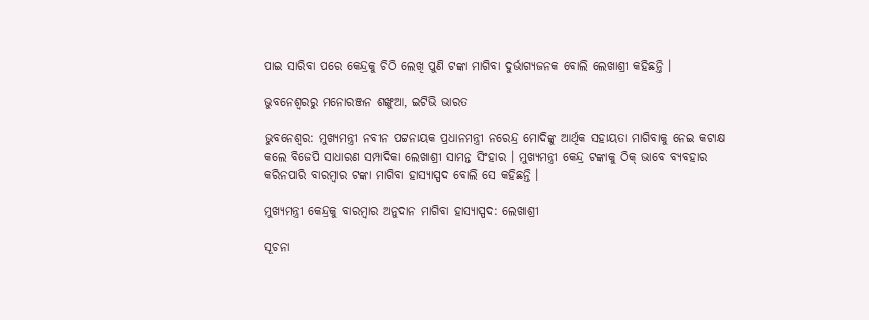ପାଇ ସାରିବା ପରେ କେନ୍ଦ୍ରକୁ ଚିଠି ଲେଖି ପୁଣି ଟଙ୍କା ମାଗିବା ଦୁର୍ଭାଗ୍ୟଜନକ ବୋଲି ଲେଖାଶ୍ରୀ କହିଛନ୍ତି ।

ଭୁବନେଶ୍ବରରୁ ମନୋରଞ୍ଜନ ଶଙ୍ଖୁଆ, ଇଟିଭି ଭାରତ

ଭୁବନେଶ୍ବର: ମୁଖ୍ୟମନ୍ତ୍ରୀ ନବୀନ ପଟ୍ଟନାୟକ ପ୍ରଧାନମନ୍ତ୍ରୀ ନରେନ୍ଦ୍ର ମୋଦିଙ୍କୁ ଆର୍ଥିକ ସହାୟତା ମାଗିବାକୁ ନେଇ କଟାକ୍ଷ କଲେ ବିଜେପି ସାଧାରଣ ସମ୍ପାଦିକା ଲେଖାଶ୍ରୀ ସାମନ୍ତ ସିଂହାର । ମୁଖ୍ୟମନ୍ତ୍ରୀ କେନ୍ଦ୍ର ଟଙ୍କାକୁ ଠିକ୍ ଭାବେ ବ୍ୟବହାର କରିନପାରି ବାରମ୍ବାର ଟଙ୍କା ମାଗିବା ହାସ୍ୟାସ୍ପଦ ବୋଲି ସେ କହିଛନ୍ତି ।

ମୁଖ୍ୟମନ୍ତ୍ରୀ କେନ୍ଦ୍ରକୁ ବାରମ୍ବାର ଅନୁଦାନ ମାଗିବା ହାସ୍ୟାସ୍ପଦ: ଲେଖାଶ୍ରୀ

ସୂଚନା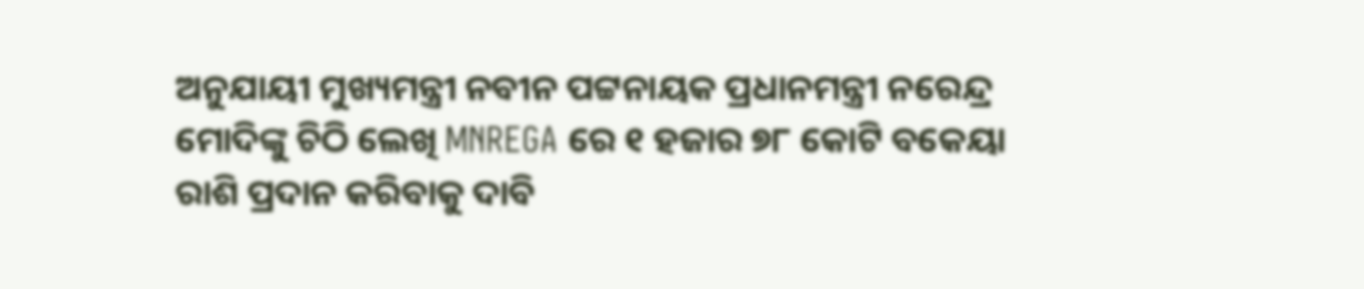ଅନୁଯାୟୀ ମୁଖ୍ୟମନ୍ତ୍ରୀ ନବୀନ ପଟ୍ଟନାୟକ ପ୍ରଧାନମନ୍ତ୍ରୀ ନରେନ୍ଦ୍ର ମୋଦିଙ୍କୁ ଚିଠି ଲେଖି MNREGA ରେ ୧ ହଜାର ୭୮ କୋଟି ବକେୟା ରାଶି ପ୍ରଦାନ କରିବାକୁ ଦାବି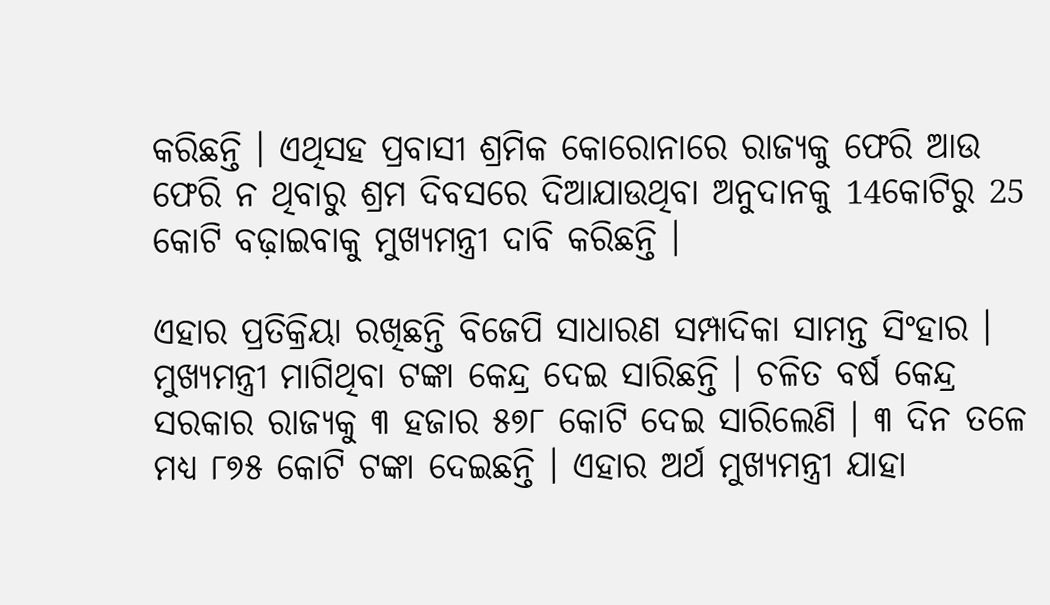କରିଛନ୍ତି । ଏଥିସହ ପ୍ରବାସୀ ଶ୍ରମିକ କୋରୋନାରେ ରାଜ୍ୟକୁ ଫେରି ଆଉ ଫେରି ନ ଥିବାରୁ ଶ୍ରମ ଦିବସରେ ଦିଆଯାଉଥିବା ଅନୁଦାନକୁ 14କୋଟିରୁ 25 କୋଟି ବଢ଼ାଇବାକୁ ମୁଖ୍ୟମନ୍ତ୍ରୀ ଦାବି କରିଛନ୍ତି ।

ଏହାର ପ୍ରତିକ୍ରିୟା ରଖିଛନ୍ତି ବିଜେପି ସାଧାରଣ ସମ୍ପାଦିକା ସାମନ୍ତ ସିଂହାର । ମୁଖ୍ୟମନ୍ତ୍ରୀ ମାଗିଥିବା ଟଙ୍କା କେନ୍ଦ୍ର ଦେଇ ସାରିଛନ୍ତି । ଚଳିତ ବର୍ଷ କେନ୍ଦ୍ର ସରକାର ରାଜ୍ୟକୁ ୩ ହଜାର ୫୭୮ କୋଟି ଦେଇ ସାରିଲେଣି । ୩ ଦିନ ତଳେ ମଧ୍ୟ ୮୭୫ କୋଟି ଟଙ୍କା ଦେଇଛନ୍ତି । ଏହାର ଅର୍ଥ ମୁଖ୍ୟମନ୍ତ୍ରୀ ଯାହା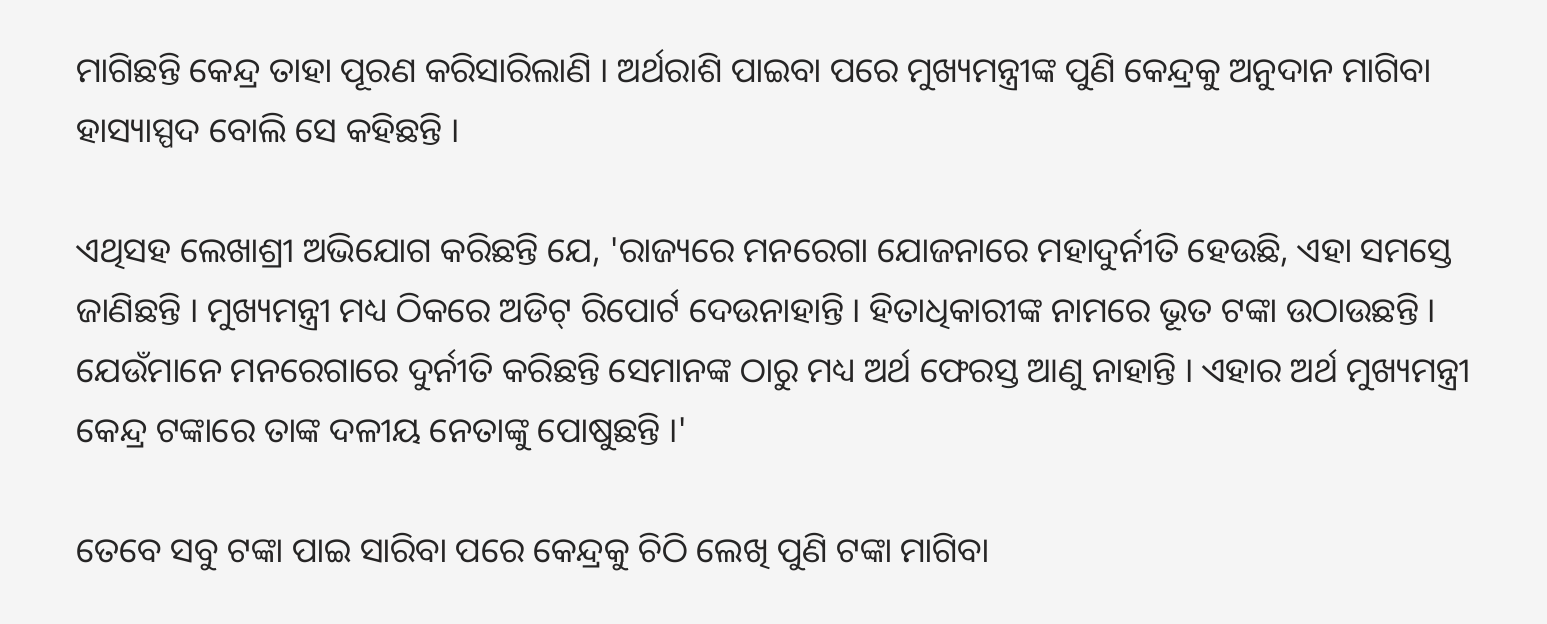ମାଗିଛନ୍ତି କେନ୍ଦ୍ର ତାହା ପୂରଣ କରିସାରିଲାଣି । ଅର୍ଥରାଶି ପାଇବା ପରେ ମୁଖ୍ୟମନ୍ତ୍ରୀଙ୍କ ପୁଣି କେନ୍ଦ୍ରକୁ ଅନୁଦାନ ମାଗିବା ହାସ୍ୟାସ୍ପଦ ବୋଲି ସେ କହିଛନ୍ତି ।

ଏଥିସହ ଲେଖାଶ୍ରୀ ଅଭିଯୋଗ କରିଛନ୍ତି ଯେ, 'ରାଜ୍ୟରେ ମନରେଗା ଯୋଜନାରେ ମହାଦୁର୍ନୀତି ହେଉଛି, ଏହା ସମସ୍ତେ ଜାଣିଛନ୍ତି । ମୁଖ୍ୟମନ୍ତ୍ରୀ ମଧ୍ୟ ଠିକରେ ଅଡିଟ୍ ରିପୋର୍ଟ ଦେଉନାହାନ୍ତି । ହିତାଧିକାରୀଙ୍କ ନାମରେ ଭୂତ ଟଙ୍କା ଉଠାଉଛନ୍ତି । ଯେଉଁମାନେ ମନରେଗାରେ ଦୁର୍ନୀତି କରିଛନ୍ତି ସେମାନଙ୍କ ଠାରୁ ମଧ୍ୟ ଅର୍ଥ ଫେରସ୍ତ ଆଣୁ ନାହାନ୍ତି । ଏହାର ଅର୍ଥ ମୁଖ୍ୟମନ୍ତ୍ରୀ କେନ୍ଦ୍ର ଟଙ୍କାରେ ତାଙ୍କ ଦଳୀୟ ନେତାଙ୍କୁ ପୋଷୁଛନ୍ତି ।'

ତେବେ ସବୁ ଟଙ୍କା ପାଇ ସାରିବା ପରେ କେନ୍ଦ୍ରକୁ ଚିଠି ଲେଖି ପୁଣି ଟଙ୍କା ମାଗିବା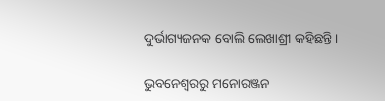ଦୁର୍ଭାଗ୍ୟଜନକ ବୋଲି ଲେଖାଶ୍ରୀ କହିଛନ୍ତି ।

ଭୁବନେଶ୍ବରରୁ ମନୋରଞ୍ଜନ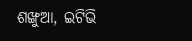ଶଙ୍ଖୁଆ, ଇଟିଭି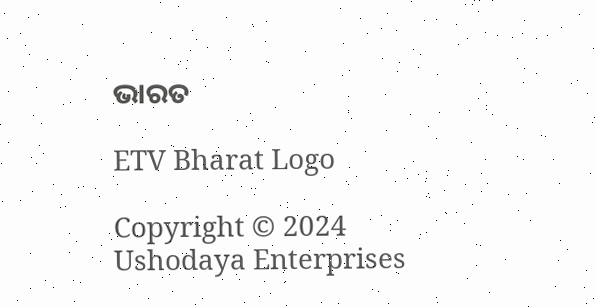ଭାରତ

ETV Bharat Logo

Copyright © 2024 Ushodaya Enterprises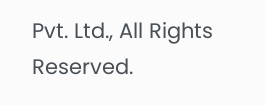Pvt. Ltd., All Rights Reserved.